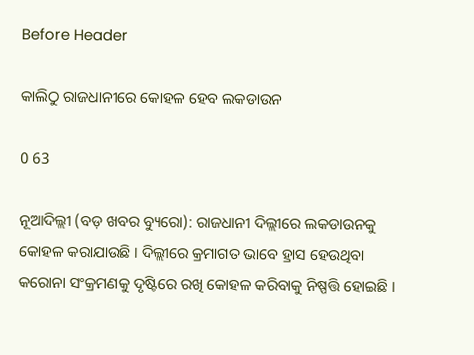Before Header

କାଲିଠୁ ରାଜଧାନୀରେ କୋହଳ ହେବ ଲକଡାଉନ

0 63

ନୂଆଦିଲ୍ଲୀ (ବଡ଼ ଖବର ବ୍ୟୁରୋ): ରାଜଧାନୀ ଦିଲ୍ଲୀରେ ଲକଡାଉନକୁ କୋହଳ କରାଯାଉଛି । ଦିଲ୍ଲୀରେ କ୍ରମାଗତ ଭାବେ ହ୍ରାସ ହେଉଥିବା କରୋନା ସଂକ୍ରମଣକୁ ଦୃଷ୍ଟିରେ ରଖି କୋହଳ କରିବାକୁ ନିଷ୍ପତ୍ତି ହୋଇଛି ।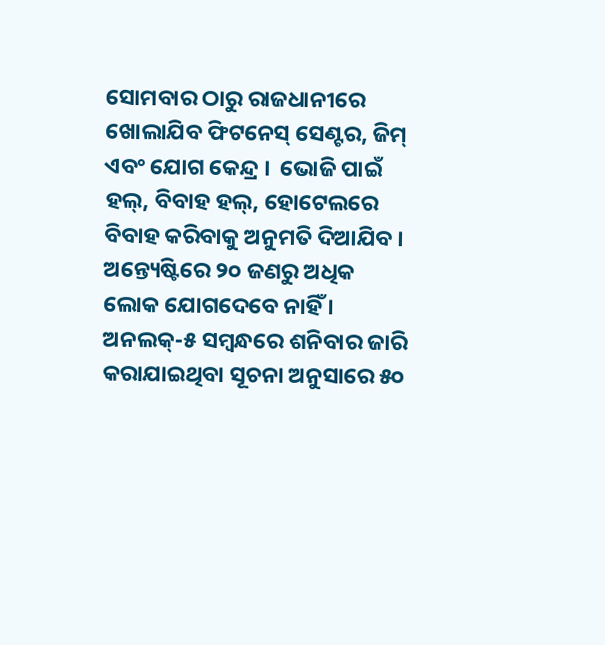ସୋମବାର ଠାରୁ ରାଜଧାନୀରେ ଖୋଲାଯିବ ଫିଟନେସ୍ ସେଣ୍ଟର, ଜିମ୍ ଏବଂ ଯୋଗ କେନ୍ଦ୍ର ।  ଭୋଜି ପାଇଁ ହଲ୍, ବିବାହ ହଲ୍, ହୋଟେଲରେ ବିବାହ କରିବାକୁ ଅନୁମତି ଦିଆଯିବ । ଅନ୍ତ୍ୟେଷ୍ଟିରେ ୨୦ ଜଣରୁ ଅଧିକ ଲୋକ ଯୋଗଦେବେ ନାହିଁ । ଅନଲକ୍-୫ ସମ୍ବନ୍ଧରେ ଶନିବାର ଜାରି କରାଯାଇଥିବା ସୂଚନା ଅନୁସାରେ ୫୦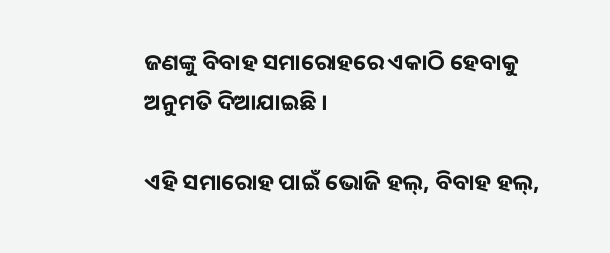ଜଣଙ୍କୁ ବିବାହ ସମାରୋହରେ ଏକାଠି ହେବାକୁ ଅନୁମତି ଦିଆଯାଇଛି ।

ଏହି ସମାରୋହ ପାଇଁ ଭୋଜି ହଲ୍, ବିବାହ ହଲ୍,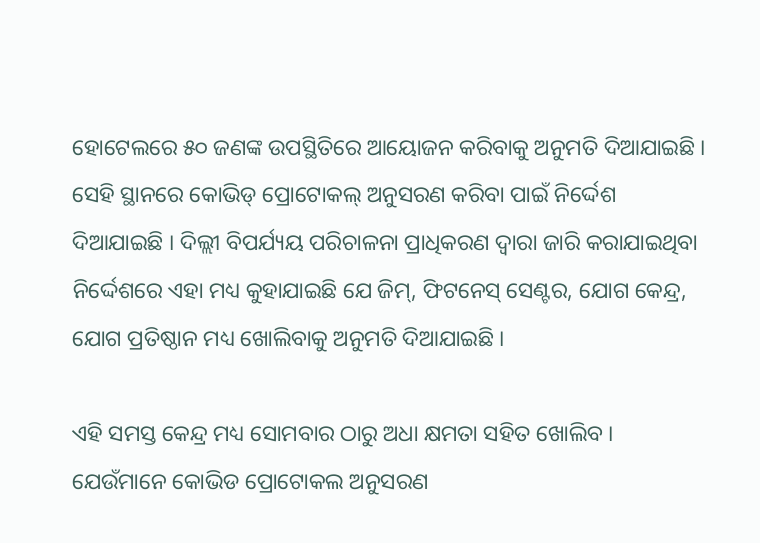ହୋଟେଲରେ ୫୦ ଜଣଙ୍କ ଉପସ୍ଥିତିରେ ଆୟୋଜନ କରିବାକୁ ଅନୁମତି ଦିଆଯାଇଛି । ସେହି ସ୍ଥାନରେ କୋଭିଡ୍ ପ୍ରୋଟୋକଲ୍ ଅନୁସରଣ କରିବା ପାଇଁ ନିର୍ଦ୍ଦେଶ ଦିଆଯାଇଛି । ଦିଲ୍ଲୀ ବିପର୍ଯ୍ୟୟ ପରିଚାଳନା ପ୍ରାଧିକରଣ ଦ୍ୱାରା ଜାରି କରାଯାଇଥିବା ନିର୍ଦ୍ଦେଶରେ ଏହା ମଧ୍ୟ କୁହାଯାଇଛି ଯେ ଜିମ୍, ଫିଟନେସ୍ ସେଣ୍ଟର, ଯୋଗ କେନ୍ଦ୍ର, ଯୋଗ ପ୍ରତିଷ୍ଠାନ ମଧ୍ୟ ଖୋଲିବାକୁ ଅନୁମତି ଦିଆଯାଇଛି ।

ଏହି ସମସ୍ତ କେନ୍ଦ୍ର ମଧ୍ୟ ସୋମବାର ଠାରୁ ଅଧା କ୍ଷମତା ସହିତ ଖୋଲିବ । ଯେଉଁମାନେ କୋଭିଡ ପ୍ରୋଟୋକଲ ଅନୁସରଣ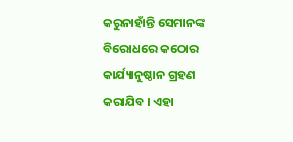କରୁନାହାଁନ୍ତି ସେମାନଙ୍କ ବିରୋଧରେ କଠୋର କାର୍ଯ୍ୟାନୁଷ୍ଠାନ ଗ୍ରହଣ କରାଯିବ । ଏହା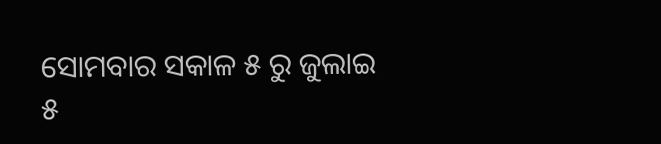ସୋମବାର ସକାଳ ୫ ରୁ ଜୁଲାଇ ୫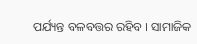ପର୍ଯ୍ୟନ୍ତ ବଳବତ୍ତର ରହିବ । ସାମାଜିକ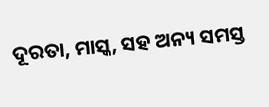ଦୂରତା, ମାସ୍କ, ସହ ଅନ୍ୟ ସମସ୍ତ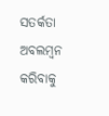ସତର୍କତା ଅବଲମ୍ବନ କରିବାକୁ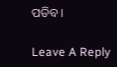ପଡିବ ।

Leave A Reply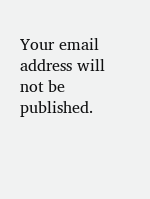Your email address will not be published.